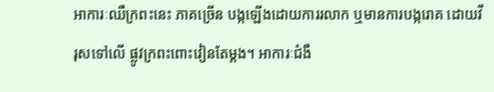អាការៈឈឺក្រពះនេះ ភាគច្រើន បង្កឡើងដោយការរលាក ឬមានការបង្ករោគ ដោយវីរុសទៅលើ ផ្លូវក្រពះពោះវៀនតែម្តង។ អាការៈជំងឺ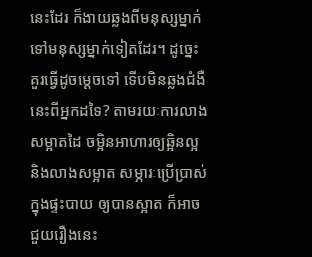នេះដែរ ក៏ងាយឆ្លងពីមនុស្សម្នាក់ ទៅមនុស្សម្នាក់ទៀតដែរ។ ដូច្នេះ គួរធ្វើដូចម្តេចទៅ ទើបមិនឆ្លងជំងឺនេះពីអ្នកដទៃ? តាមរយៈការលាងសម្អាតដៃ ចម្អិនអាហារឲ្យឆ្អិនល្អ និងលាងសម្អាត សម្ភារៈប្រើប្រាស់ក្នុងផ្ទះបាយ ឲ្យបានស្អាត ក៏អាចជួយរឿងនេះ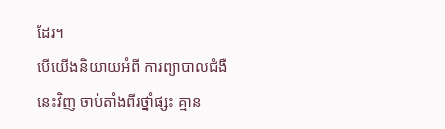ដែរ។
បើយើងនិយាយអំពី ការព្យាបាលជំងឺនេះវិញ ចាប់តាំងពីរថ្នាំផ្សះ គ្មាន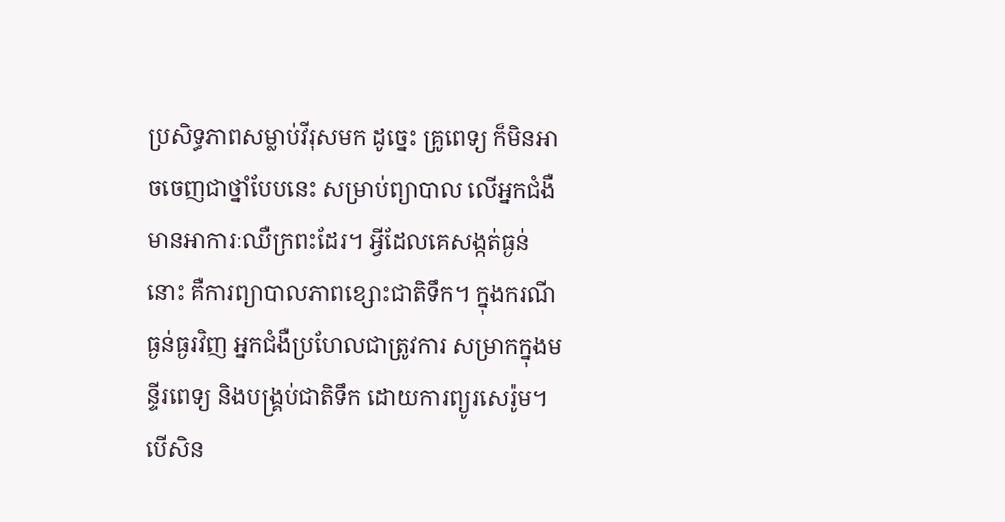ប្រសិទ្ធភាពសម្លាប់វីរុសមក ដូច្នេះ គ្រូពេទ្យ ក៏មិនអាចចេញជាថ្នាំបែបនេះ សម្រាប់ព្យាបាល លើអ្នកជំងឺមានអាការៈឈឺក្រពះដែរ។ អ្វីដែលគេសង្កត់ធ្ងន់នោះ គឺការព្យាបាលភាពខ្សោះជាតិទឹក។ ក្នុងករណីធ្ងន់ធ្ងរវិញ អ្នកជំងឺប្រហែលជាត្រូវការ សម្រាកក្នុងមន្ទីរពេទ្យ និងបង្គ្រប់ជាតិទឹក ដោយការព្យូរសេរ៉ូម។
បើសិន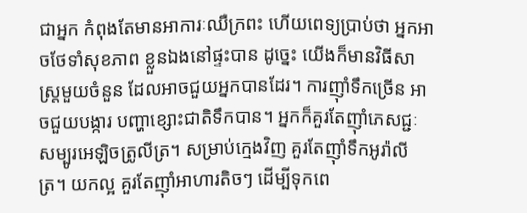ជាអ្នក កំពុងតែមានអាការៈឈឺក្រពះ ហើយពេទ្យប្រាប់ថា អ្នកអាចថែទាំសុខភាព ខ្លួនឯងនៅផ្ទះបាន ដូច្នេះ យើងក៏មានវិធីសាស្ត្រមួយចំនួន ដែលអាចជួយអ្នកបានដែរ។ ការញ៉ាំទឹកច្រើន អាចជួយបង្ការ បញ្ហាខ្សោះជាតិទឹកបាន។ អ្នកក៏គួរតែញ៉ាំភេសជ្ជៈ សម្បូរអេឡិចត្រូលីត្រ។ សម្រាប់ក្មេងវិញ គួរតែញ៉ាំទឹកអូរ៉ាលីត្រ។ យកល្អ គួរតែញ៉ាំអាហារតិចៗ ដើម្បីទុកពេ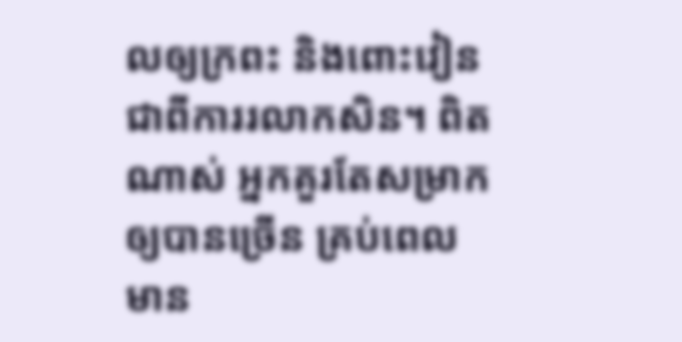លឲ្យក្រពះ និងពោះវៀន ជាពីការរលាកសិន។ ពិតណាស់ អ្នកគួរតែសម្រាកឲ្យបានច្រើន គ្រប់ពេលមាន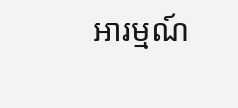អារម្មណ៍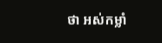ថា អស់កម្លាំ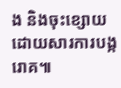ង និងចុះខ្សោយ ដោយសារការបង្ករោគ៕